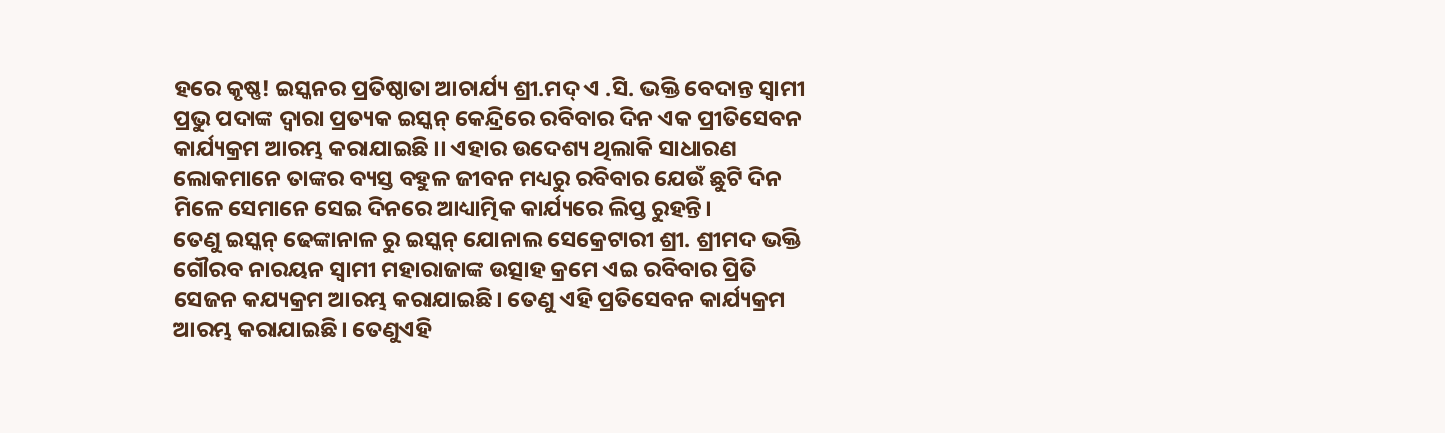ହରେ କୃଷ୍ଣ! ଇସ୍କନର ପ୍ରତିଷ୍ଠାତା ଆଚାର୍ଯ୍ୟ ଶ୍ରୀ.ମଦ୍ ଏ .ସି. ଭକ୍ତି ବେଦାନ୍ତ ସ୍ୱାମୀ ପ୍ରଭୁ ପଦାଙ୍କ ଦ୍ୱାରା ପ୍ରତ୍ୟକ ଇସ୍କନ୍ କେନ୍ଦ୍ରିରେ ରବିବାର ଦିନ ଏକ ପ୍ରୀତିସେବନ କାର୍ଯ୍ୟକ୍ରମ ଆରମ୍ଭ କରାଯାଇଛି ।। ଏହାର ଉଦେଶ୍ୟ ଥିଲାକି ସାଧାରଣ ଲୋକମାନେ ତାଙ୍କର ବ୍ୟସ୍ତ ବହୁଳ ଜୀବନ ମଧ୍ୟରୁ ରବିବାର ଯେଉଁ ଛୁଟି ଦିନ ମିଳେ ସେମାନେ ସେଇ ଦିନରେ ଆଧ୍ୟାତ୍ମିକ କାର୍ଯ୍ୟରେ ଲିପ୍ତ ରୁହନ୍ତି।
ତେଣୁ ଇସ୍କନ୍ ଢେଙ୍କାନାଳ ରୁ ଇସ୍କନ୍ ଯୋନାଲ ସେକ୍ରେଟାରୀ ଶ୍ରୀ. ଶ୍ରୀମଦ ଭକ୍ତି ଗୌରବ ନାରୟନ ସ୍ୱାମୀ ମହାରାଜାଙ୍କ ଉତ୍ସାହ କ୍ରମେ ଏଇ ରବିବାର ପ୍ରିତି ସେଜନ କଯ୍ୟକ୍ରମ ଆରମ୍ଭ କରାଯାଇଛି। ତେଣୁ ଏହି ପ୍ରତିସେବନ କାର୍ଯ୍ୟକ୍ରମ ଆରମ୍ଭ କରାଯାଇଛି। ତେଣୁଏହି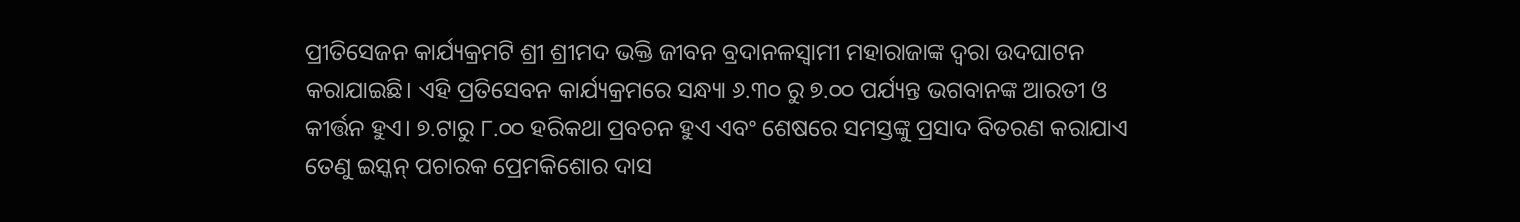ପ୍ରୀତିସେଜନ କାର୍ଯ୍ୟକ୍ରମଟି ଶ୍ରୀ ଶ୍ରୀମଦ ଭକ୍ତି ଜୀବନ ବ୍ରଦାନଳସ୍ୱାମୀ ମହାରାଜାଙ୍କ ଦ୍ୱରା ଉଦଘାଟନ କରାଯାଇଛି। ଏହି ପ୍ରତିସେବନ କାର୍ଯ୍ୟକ୍ରମରେ ସନ୍ଧ୍ୟା ୬.୩୦ ରୁ ୭.୦୦ ପର୍ଯ୍ୟନ୍ତ ଭଗବାନଙ୍କ ଆରତୀ ଓ କୀର୍ତ୍ତନ ହୁଏ। ୭.ଟାରୁ ୮.୦୦ ହରିକଥା ପ୍ରବଚନ ହୁଏ ଏବଂ ଶେଷରେ ସମସ୍ତଙ୍କୁ ପ୍ରସାଦ ବିତରଣ କରାଯାଏ ତେଣୁ ଇସ୍କନ୍ ପଚାରକ ପ୍ରେମକିଶୋର ଦାସ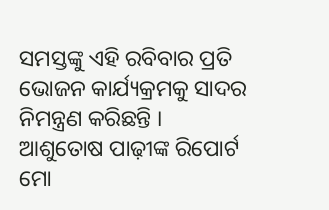ସମସ୍ତଙ୍କୁ ଏହି ରବିବାର ପ୍ରତି ଭୋଜନ କାର୍ଯ୍ୟକ୍ରମକୁ ସାଦର ନିମନ୍ତ୍ରଣ କରିଛନ୍ତି ।
ଆଶୁତୋଷ ପାଢ଼ୀଙ୍କ ରିପୋର୍ଟ ମୋ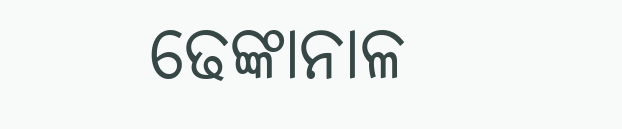ଢେଙ୍କାନାଳ